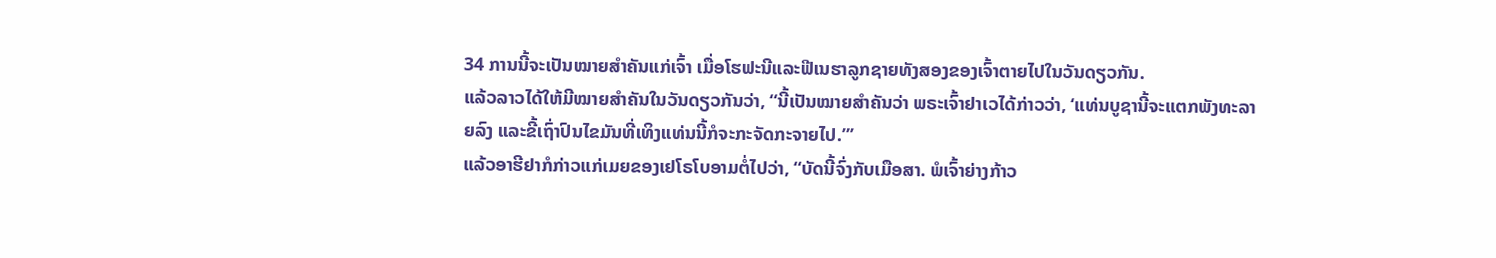34 ການນີ້ຈະເປັນໝາຍສຳຄັນແກ່ເຈົ້າ ເມື່ອໂຮຟະນີແລະຟີເນຮາລູກຊາຍທັງສອງຂອງເຈົ້າຕາຍໄປໃນວັນດຽວກັນ.
ແລ້ວລາວໄດ້ໃຫ້ມີໝາຍສຳຄັນໃນວັນດຽວກັນວ່າ, “ນີ້ເປັນໝາຍສຳຄັນວ່າ ພຣະເຈົ້າຢາເວໄດ້ກ່າວວ່າ, ‘ແທ່ນບູຊານີ້ຈະແຕກພັງທະລາຍລົງ ແລະຂີ້ເຖົ່າປົນໄຂມັນທີ່ເທິງແທ່ນນີ້ກໍຈະກະຈັດກະຈາຍໄປ.”’
ແລ້ວອາຮີຢາກໍກ່າວແກ່ເມຍຂອງເຢໂຣໂບອາມຕໍ່ໄປວ່າ, “ບັດນີ້ຈົ່ງກັບເມືອສາ. ພໍເຈົ້າຍ່າງກ້າວ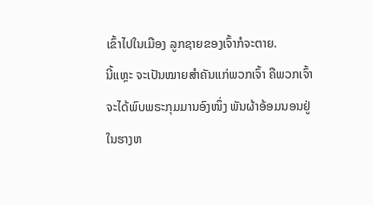ເຂົ້າໄປໃນເມືອງ ລູກຊາຍຂອງເຈົ້າກໍຈະຕາຍ.
ນີ້ແຫຼະ ຈະເປັນໝາຍສຳຄັນແກ່ພວກເຈົ້າ ຄືພວກເຈົ້າຈະໄດ້ພົບພຣະກຸມມານອົງໜຶ່ງ ພັນຜ້າອ້ອມນອນຢູ່ໃນຮາງຫ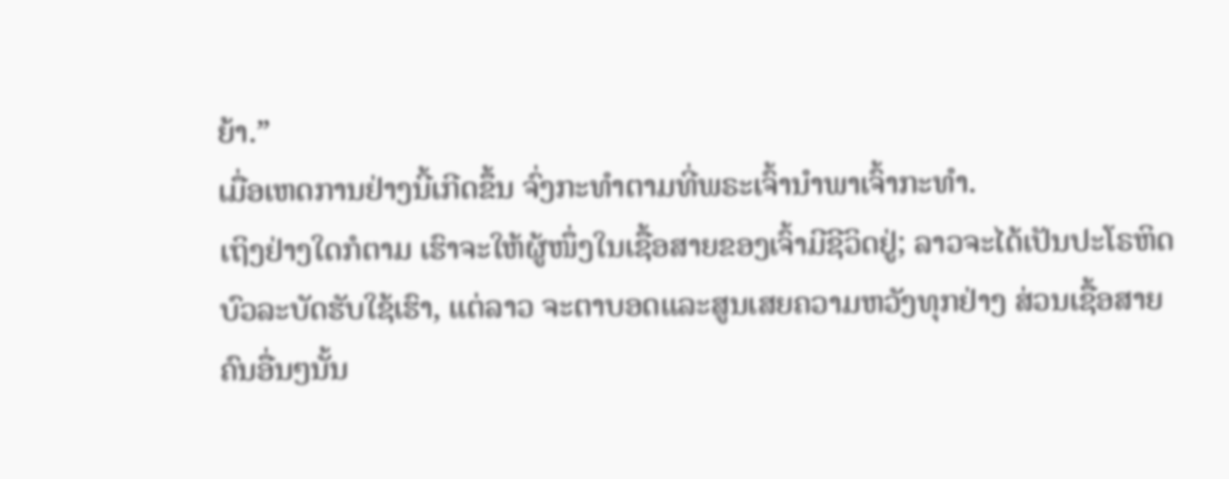ຍ້າ.”
ເມື່ອເຫດການຢ່າງນີ້ເກີດຂຶ້ນ ຈົ່ງກະທຳຕາມທີ່ພຣະເຈົ້ານຳພາເຈົ້າກະທຳ.
ເຖິງຢ່າງໃດກໍຕາມ ເຮົາຈະໃຫ້ຜູ້ໜຶ່ງໃນເຊື້ອສາຍຂອງເຈົ້າມີຊີວິດຢູ່; ລາວຈະໄດ້ເປັນປະໂຣຫິດບົວລະບັດຮັບໃຊ້ເຮົາ, ແຕ່ລາວ ຈະຕາບອດແລະສູນເສຍຄວາມຫວັງທຸກຢ່າງ ສ່ວນເຊື້ອສາຍຄົນອື່ນໆນັ້ນ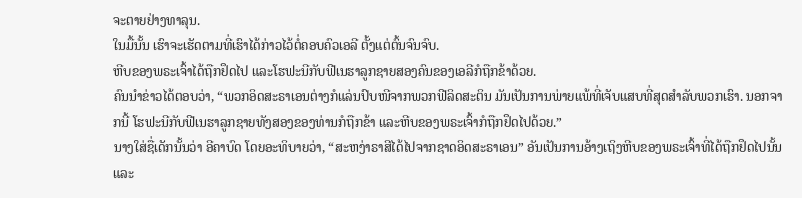ຈະຕາຍຢ່າງທາລຸນ.
ໃນມື້ນັ້ນ ເຮົາຈະເຮັດຕາມທີ່ເຮົາໄດ້ກ່າວໄວ້ຕໍ່ຄອບຄົວເອລີ ຕັ້ງແຕ່ຕົ້ນຈົນຈົບ.
ຫີບຂອງພຣະເຈົ້າໄດ້ຖືກຢຶດໄປ ແລະໂຮຟະນີກັບຟີເນຮາລູກຊາຍສອງຄົນຂອງເອລີກໍຖືກຂ້າດ້ວຍ.
ຄົນນຳຂ່າວໄດ້ຕອບວ່າ, “ພວກອິດສະຣາເອນຕ່າງກໍແລ່ນປົບໜີຈາກພວກຟີລິດສະຕິນ ມັນເປັນການພ່າຍແພ້ທີ່ເຈັບແສບທີ່ສຸດສຳລັບພວກເຮົາ. ນອກຈາກນີ້ ໂຮຟະນີກັບຟີເນຮາລູກຊາຍທັງສອງຂອງທ່ານກໍຖືກຂ້າ ແລະຫີບຂອງພຣະເຈົ້າກໍຖືກຢຶດໄປດ້ວຍ.”
ນາງໃສ່ຊື່ເດັກນັ້ນວ່າ ອີຄາບົດ ໂດຍອະທິບາຍວ່າ, “ສະຫງ່າຣາສີໄດ້ໄປຈາກຊາດອິດສະຣາເອນ” ອັນເປັນການອ້າງເຖິງຫີບຂອງພຣະເຈົ້າທີ່ໄດ້ຖືກຢຶດໄປນັ້ນ ແລະ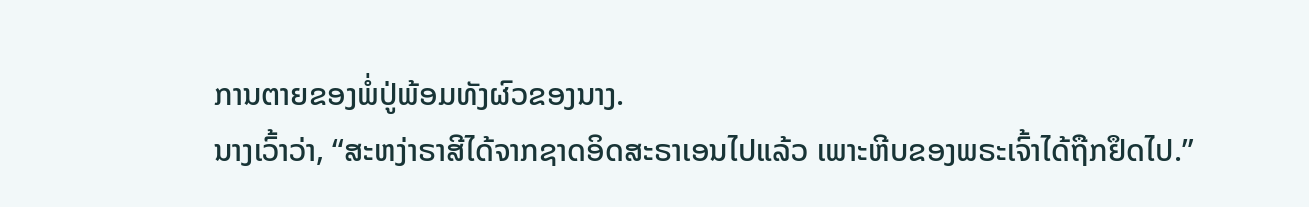ການຕາຍຂອງພໍ່ປູ່ພ້ອມທັງຜົວຂອງນາງ.
ນາງເວົ້າວ່າ, “ສະຫງ່າຣາສີໄດ້ຈາກຊາດອິດສະຣາເອນໄປແລ້ວ ເພາະຫີບຂອງພຣະເຈົ້າໄດ້ຖືກຢຶດໄປ.”